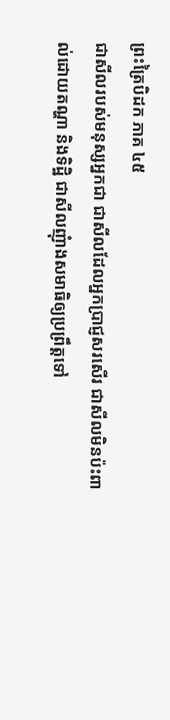ព្រះត្រៃបិដក ភាគ ៤៥
ជាសីលរបស់មនុស្សអ្នកជា ជាសីលដែលអ្នកប្រាជ្ញសរសើរ ជាសីលមិនប៉ះពាល់ដោយតណ្ហា និងទិដ្ឋិ ជាសីលញុំាងសមាធិឲ្យប្រព្រឹត្តទៅ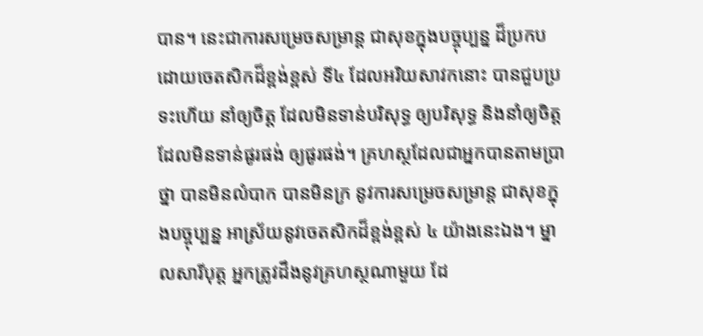បាន។ នេះជាការសម្រេចសម្រាន្ត ជាសុខក្នុងបច្ចុប្បន្ន ដ៏ប្រកបដោយចេតសិកដ៏ខ្ពង់ខ្ពស់ ទី៤ ដែលអរិយសាវកនោះ បានជួបប្រទះហើយ នាំឲ្យចិត្ត ដែលមិនទាន់បរិសុទ្ធ ឲ្យបរិសុទ្ធ និងនាំឲ្យចិត្ត ដែលមិនទាន់ផូរផង់ ឲ្យផូរផង់។ គ្រហស្ថដែលជាអ្នកបានតាមប្រាថ្នា បានមិនលំបាក បានមិនក្រ នូវការសម្រេចសម្រាន្ត ជាសុខក្នុងបច្ចុប្បន្ន អាស្រ័យនូវចេតសិកដ៏ខ្ពង់ខ្ពស់ ៤ យ៉ាងនេះឯង។ ម្នាលសារីបុត្ត អ្នកត្រូវដឹងនូវគ្រហស្ថណាមួយ ដែ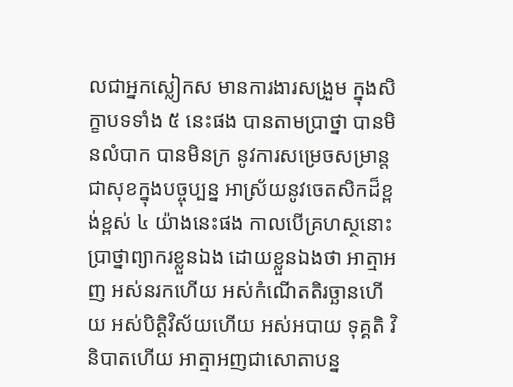លជាអ្នកស្លៀកស មានការងារសង្រួម ក្នុងសិក្ខាបទទាំង ៥ នេះផង បានតាមប្រាថ្នា បានមិនលំបាក បានមិនក្រ នូវការសម្រេចសម្រាន្ត ជាសុខក្នុងបច្ចុប្បន្ន អាស្រ័យនូវចេតសិកដ៏ខ្ពង់ខ្ពស់ ៤ យ៉ាងនេះផង កាលបើគ្រហស្ថនោះ បា្រថ្នាព្យាករខ្លួនឯង ដោយខ្លួនឯងថា អាត្មាអញ អស់នរកហើយ អស់កំណើតតិរច្ឆានហើយ អស់បិត្តិវិស័យហើយ អស់អបាយ ទុគ្គតិ វិនិបាតហើយ អាត្មាអញជាសោតាបន្ន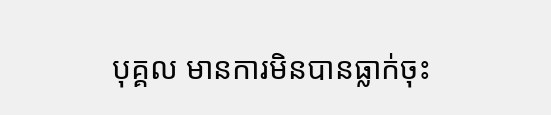បុគ្គល មានការមិនបានធ្លាក់ចុះ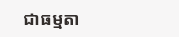ជាធម្មតា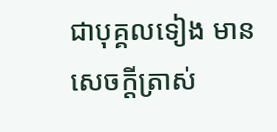ជាបុគ្គលទៀង មានសេចក្តីត្រាស់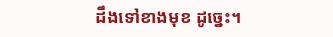ដឹងទៅខាងមុខ ដូច្នេះ។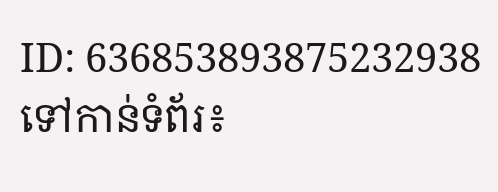ID: 636853893875232938
ទៅកាន់ទំព័រ៖